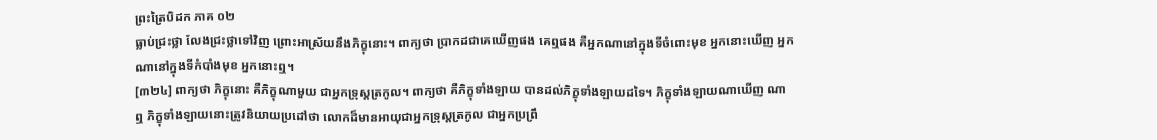ព្រះត្រៃបិដក ភាគ ០២
ធ្លាប់ជ្រះថ្លា លែងជ្រះថ្លាទៅវិញ ព្រោះអាស្រ័យនឹងភិក្ខុនោះ។ ពាក្យថា ប្រាកដជាគេឃើញផង គេឮផង គឺអ្នកណានៅក្នុងទីចំពោះមុខ អ្នកនោះឃើញ អ្នកណានៅក្នុងទីកំបាំងមុខ អ្នកនោះឮ។
[៣២៤] ពាក្យថា ភិក្ខុនោះ គឺភិក្ខុណាមួយ ជាអ្នកទ្រុស្តត្រកូល។ ពាក្យថា គឺភិក្ខុទាំងឡាយ បានដល់ភិក្ខុទាំងឡាយដទៃ។ ភិក្ខុទាំងឡាយណាឃើញ ណាឮ ភិក្ខុទាំងឡាយនោះត្រូវនិយាយប្រដៅថា លោកដ៏មានអាយុជាអ្នកទ្រុស្តត្រកូល ជាអ្នកប្រព្រឹ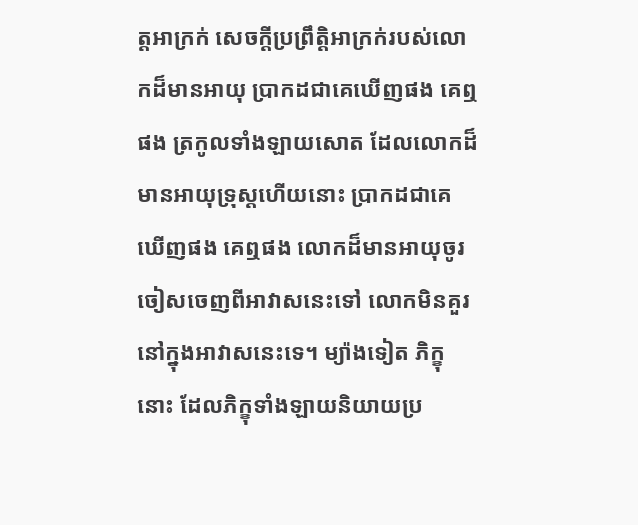ត្តអាក្រក់ សេចក្តីប្រព្រឹត្តិអាក្រក់របស់លោកដ៏មានអាយុ ប្រាកដជាគេឃើញផង គេឮផង ត្រកូលទាំងឡាយសោត ដែលលោកដ៏មានអាយុទ្រុស្តហើយនោះ ប្រាកដជាគេឃើញផង គេឮផង លោកដ៏មានអាយុចូរចៀសចេញពីអាវាសនេះទៅ លោកមិនគួរនៅក្នុងអាវាសនេះទេ។ ម្យ៉ាងទៀត ភិក្ខុនោះ ដែលភិក្ខុទាំងឡាយនិយាយប្រ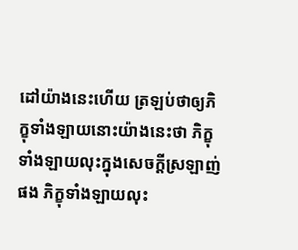ដៅយ៉ាងនេះហើយ ត្រឡប់ថាឲ្យភិក្ខុទាំងឡាយនោះយ៉ាងនេះថា ភិក្ខុទាំងឡាយលុះក្នុងសេចក្តីស្រឡាញ់ផង ភិក្ខុទាំងឡាយលុះ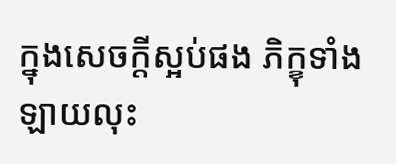ក្នុងសេចក្តីស្អប់ផង ភិក្ខុទាំងឡាយលុះ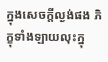ក្នុងសេចក្តីល្ងង់ផង ភិក្ខុទាំងឡាយលុះក្នុ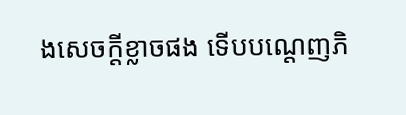ងសេចក្តីខ្លាចផង ទើបបណ្តេញភិ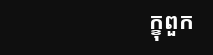ក្ខុពួក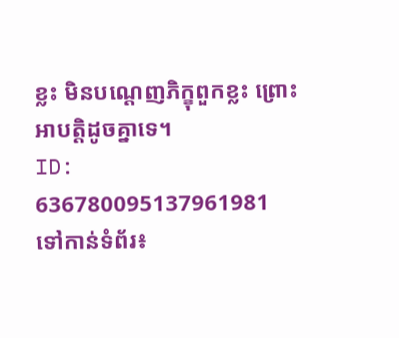ខ្លះ មិនបណ្តេញភិក្ខុពួកខ្លះ ព្រោះអាបត្តិដូចគ្នាទេ។
ID: 636780095137961981
ទៅកាន់ទំព័រ៖